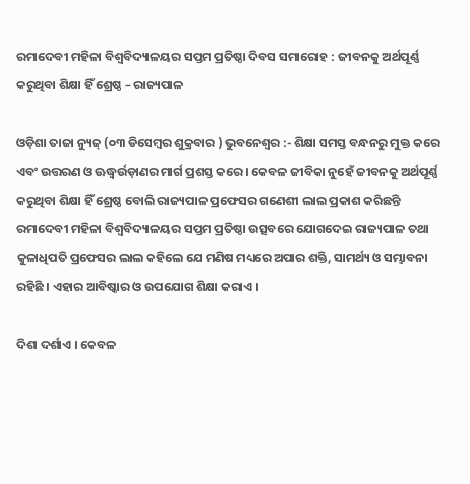ରମାଦେବୀ ମହିଳା ବିଶ୍ୱବିଦ୍ୟାଳୟର ସପ୍ତମ ପ୍ରତିଷ୍ଠା ଦିବସ ସମାରୋହ : ଜୀବନକୁ ଅର୍ଥପୂର୍ଣ୍ଣ କରୁଥିବା ଶିକ୍ଷା ହିଁ ଶ୍ରେଷ୍ଠ – ରାଜ୍ୟପାଳ

ଓଡ଼ିଶା ତାଜା ନ୍ୟୁଜ୍ (୦୩ ଡିସେମ୍ବର ଶୁକ୍ରବାର ) ଭୁବନେଶ୍ୱର :- ଶିକ୍ଷା ସମସ୍ତ ବନ୍ଧନରୁ ମୁକ୍ତ କରେ ଏବଂ ଉତ୍ତରଣ ଓ ଊଦ୍ଧ୍ୱର୍ଉଡ଼ାଣର ମାର୍ଗ ପ୍ରଶସ୍ତ କରେ । କେବଳ ଜୀବିକା ନୁହେଁ ଜୀବନକୁ ଅର୍ଥପୂର୍ଣ୍ଣ କରୁଥିବା ଶିକ୍ଷା ହିଁ ଶ୍ରେଷ୍ଠ ବୋଲି ରାଜ୍ୟପାଳ ପ୍ରଫେସର ଗଣେଶୀ ଲାଲ ପ୍ରକାଶ କରିଛନ୍ତି ରମାଦେବୀ ମହିଳା ବିଶ୍ୱବିଦ୍ୟାଳୟର ସପ୍ତମ ପ୍ରତିଷ୍ଠା ଉତ୍ସବରେ ଯୋଗଦେଇ ରାଜ୍ୟପାଳ ତଥା କୁଳାଧିପତି ପ୍ରଫେସର ଲାଲ କହିଲେ ଯେ ମଣିଷ ମଧ୍ୟରେ ଅପାର ଶକ୍ତି, ସାମର୍ଥ୍ୟ ଓ ସମ୍ଭାବନା ରହିଛି । ଏହାର ଆବିଷ୍କାର ଓ ଉପଯୋଗ ଶିକ୍ଷା କରାଏ ।

ଦିଶା ଦର୍ଶାଏ । କେବଳ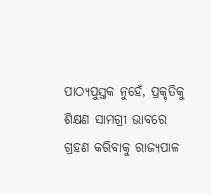ପାଠ୍ୟପୁସ୍ତକ ନୁହେଁ, ପ୍ରକୃତିକୁ ଶିକ୍ଷଣ ସାମଗ୍ରୀ ଭାବରେ ଗ୍ରହଣ କରିବାକୁ ରାଜ୍ୟପାଳ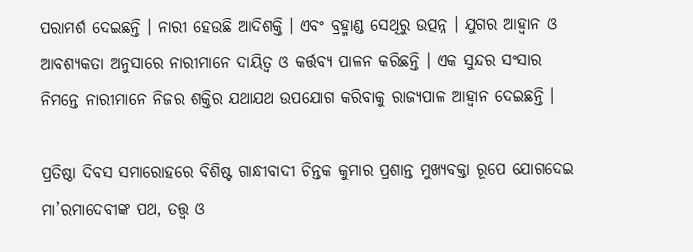ପରାମର୍ଶ ଦେଇଛନ୍ତି । ନାରୀ ହେଉଛି ଆଦିଶକ୍ତି । ଏବଂ ବ୍ରହ୍ମାଣ୍ଡ ସେଥିରୁ ଉତ୍ପନ୍ନ । ଯୁଗର ଆହ୍ୱାନ ଓ ଆବଶ୍ୟକତା ଅନୁସାରେ ନାରୀମାନେ ଦାୟିତ୍ୱ ଓ କର୍ତ୍ତବ୍ୟ ପାଳନ କରିଛନ୍ତି । ଏକ ସୁନ୍ଦର ସଂସାର ନିମନ୍ତେ ନାରୀମାନେ ନିଜର ଶକ୍ତିର ଯଥାଯଥ ଉପଯୋଗ କରିବାକୁ ରାଜ୍ୟପାଳ ଆହ୍ୱାନ ଦେଇଛନ୍ତି ।

ପ୍ରତିଷ୍ଠା ଦିବସ ସମାରୋହରେ ବିଶିଷ୍ଟ ଗାନ୍ଧୀବାଦୀ ଚିନ୍ତକ କୁମାର ପ୍ରଶାନ୍ତ ମୁଖ୍ୟବକ୍ତା ରୂପେ ଯୋଗଦେଇ ମା’ରମାଦେବୀଙ୍କ ପଥ, ତତ୍ତ୍ୱ ଓ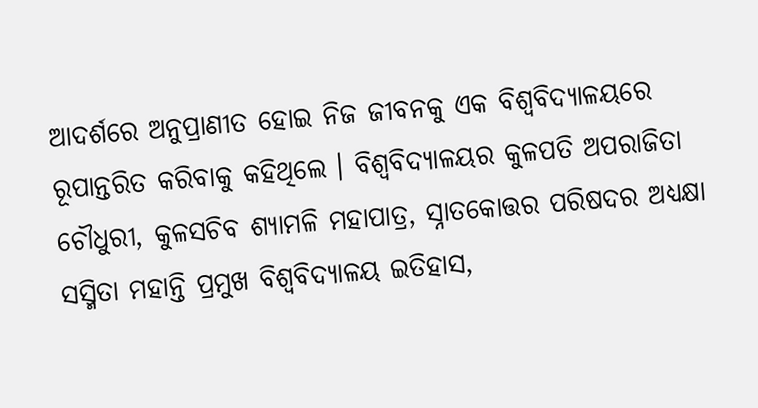ଆଦର୍ଶରେ ଅନୁପ୍ରାଣୀତ ହୋଇ ନିଜ ଜୀବନକୁ ଏକ ବିଶ୍ୱବିଦ୍ୟାଳୟରେ ରୂପାନ୍ତରିତ କରିବାକୁ କହିଥିଲେ । ବିଶ୍ୱବିଦ୍ୟାଳୟର କୁଳପତି ଅପରାଜିତା ଚୌଧୁରୀ, କୁଳସଚିବ ଶ୍ୟାମଳି ମହାପାତ୍ର, ସ୍ନାତକୋତ୍ତର ପରିଷଦର ଅଧ୍ୟକ୍ଷା ସସ୍ମିତା ମହାନ୍ତି ପ୍ରମୁଖ ବିଶ୍ୱବିଦ୍ୟାଳୟ ଇତିହାସ,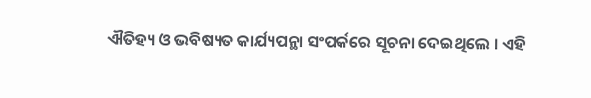ଐତିହ୍ୟ ଓ ଭବିଷ୍ୟତ କାର୍ଯ୍ୟପନ୍ଥା ସଂପର୍କରେ ସୂଚନା ଦେଇଥିଲେ । ଏହି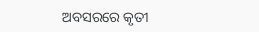ଅବସରରେ କୃତୀ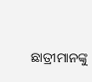ଛାତ୍ରୀମାନଙ୍କୁ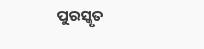ପୁରସ୍କୃତ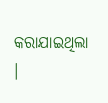କରାଯାଇଥିଲା ।